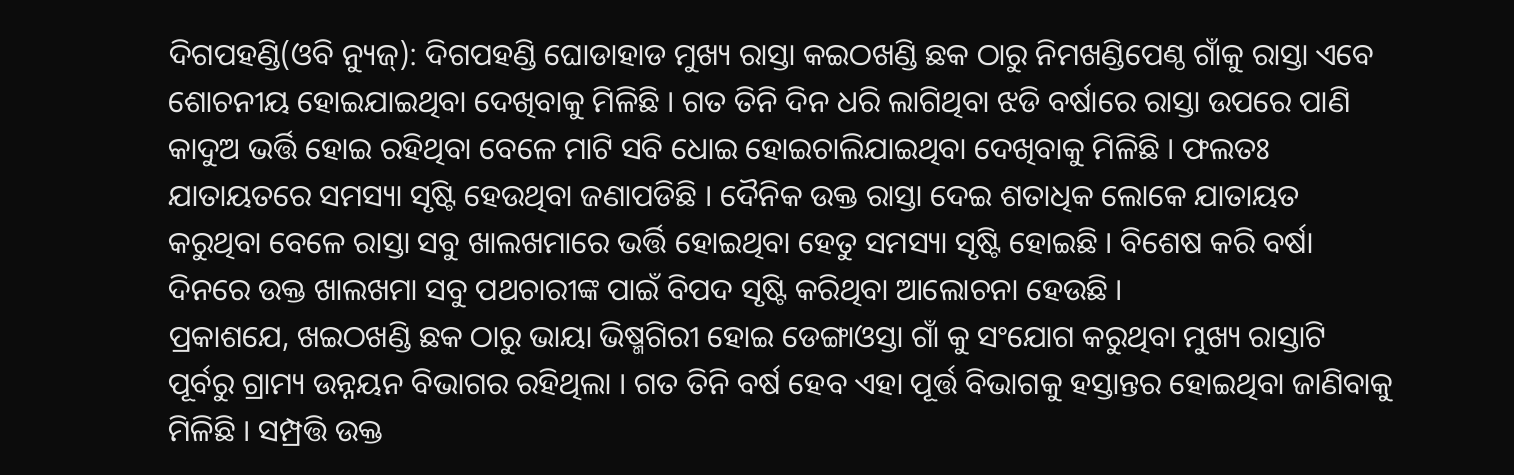ଦିଗପହଣ୍ଡି(ଓବି ନ୍ୟୁଜ୍): ଦିଗପହଣ୍ଡି ଘୋଡାହାଡ ମୁଖ୍ୟ ରାସ୍ତା କଇଠଖଣ୍ଡି ଛକ ଠାରୁ ନିମଖଣ୍ଡିପେଣ୍ଠ ଗାଁକୁ ରାସ୍ତା ଏବେ ଶୋଚନୀୟ ହୋଇଯାଇଥିବା ଦେଖିବାକୁ ମିଳିଛି । ଗତ ତିନି ଦିନ ଧରି ଲାଗିଥିବା ଝଡି ବର୍ଷାରେ ରାସ୍ତା ଉପରେ ପାଣି କାଦୁଅ ଭର୍ତ୍ତି ହୋଇ ରହିଥିବା ବେଳେ ମାଟି ସବି ଧୋଇ ହୋଇଚାଲିଯାଇଥିବା ଦେଖିବାକୁ ମିଳିଛି । ଫଲତଃ ଯାତାୟତରେ ସମସ୍ୟା ସୃଷ୍ଟି ହେଉଥିବା ଜଣାପଡିଛି । ଦୈନିକ ଉକ୍ତ ରାସ୍ତା ଦେଇ ଶତାଧିକ ଲୋକେ ଯାତାୟତ କରୁଥିବା ବେଳେ ରାସ୍ତା ସବୁ ଖାଲଖମାରେ ଭର୍ତ୍ତି ହୋଇଥିବା ହେତୁ ସମସ୍ୟା ସୃଷ୍ଟି ହୋଇଛି । ବିଶେଷ କରି ବର୍ଷା ଦିନରେ ଉକ୍ତ ଖାଲଖମା ସବୁ ପଥଚାରୀଙ୍କ ପାଇଁ ବିପଦ ସୃଷ୍ଟି କରିଥିବା ଆଲୋଚନା ହେଉଛି ।
ପ୍ରକାଶଯେ, ଖଇଠଖଣ୍ଡି ଛକ ଠାରୁ ଭାୟା ଭିଷ୍ମଗିରୀ ହୋଇ ଡେଙ୍ଗାଓସ୍ତା ଗାଁ କୁ ସଂଯୋଗ କରୁଥିବା ମୁଖ୍ୟ ରାସ୍ତାଟି ପୂର୍ବରୁ ଗ୍ରାମ୍ୟ ଉନ୍ନୟନ ବିଭାଗର ରହିଥିଲା । ଗତ ତିନି ବର୍ଷ ହେବ ଏହା ପୂର୍ତ୍ତ ବିଭାଗକୁ ହସ୍ତାନ୍ତର ହୋଇଥିବା ଜାଣିବାକୁ ମିଳିଛି । ସମ୍ପ୍ରତ୍ତି ଉକ୍ତ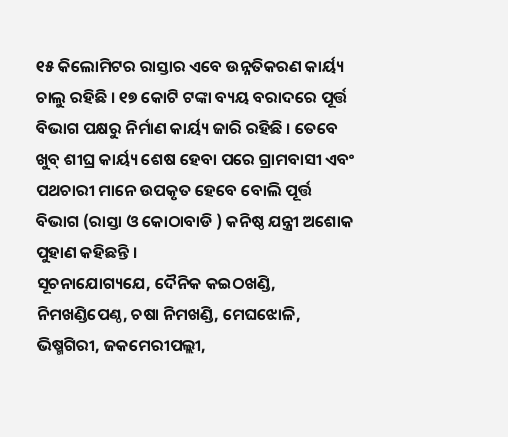୧୫ କିଲୋମିଟର ରାସ୍ତାର ଏବେ ଉନ୍ନତିକରଣ କାର୍ୟ୍ୟ ଚାଲୁ ରହିଛି । ୧୭ କୋଟି ଟଙ୍କା ବ୍ୟୟ ବରାଦରେ ପୂର୍ତ୍ତ ବିଭାଗ ପକ୍ଷରୁ ନିର୍ମାଣ କାର୍ୟ୍ୟ ଜାରି ରହିଛି । ତେବେ ଖୁବ୍ ଶୀଘ୍ର କାର୍ୟ୍ୟ ଶେଷ ହେବା ପରେ ଗ୍ରାମବାସୀ ଏବଂ ପଥଚାରୀ ମାନେ ଉପକୃତ ହେବେ ବୋଲି ପୂର୍ତ୍ତ ବିଭାଗ (ରାସ୍ତା ଓ କୋଠାବାଡି ) କନିଷ୍ଠ ଯନ୍ତ୍ରୀ ଅଶୋକ ପୁହାଣ କହିଛନ୍ତି ।
ସୂଚନାଯୋଗ୍ୟଯେ, ଦୈନିକ କଇଠଖଣ୍ଡି, ନିମଖଣ୍ଡିପେଣ୍ଠ, ଚଷା ନିମଖଣ୍ଡି, ମେଘଝୋଳି, ଭିଷ୍ମଗିରୀ, ଜକମେରୀପଲ୍ଲୀ,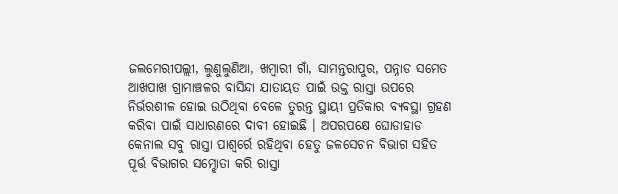ଜଲମେରୀପଲ୍ଲୀ, ଲୁଣୁଲୁଣିଆ, ଖମ୍ବାରୀ ଗାଁ, ସାମନ୍ତରାପୁର, ପନ୍ନାଡ ସମେତ ଆଖପାଖ ଗ୍ରାମାଞ୍ଚଳର ବାସିନ୍ଦା ଯାତାୟତ ପାଇଁ ଉକ୍ତ ରାସ୍ତା ଉପରେ ନିର୍ଭରଶୀଳ ହୋଇ ଉଠିଥିବା ବେଳେ ତୁରନ୍ତ ସ୍ଥାୟୀ ପ୍ରତିକାର ବ୍ୟବସ୍ଥା ଗ୍ରହଣ କରିବା ପାଇଁ ସାଧାରଣରେ ଦାବୀ ହୋଇଛି । ଅପରପକ୍ଷେ ଘୋଡାହାଡ କେନାଲ ସବୁ ରାସ୍ତା ପାଶ୍ୱର୍ରେ ରହିଥିବା ହେତୁ ଜଳସେଚନ ବିଭାଗ ସହିତ ପୂର୍ତ୍ତ ବିଭାଗର ସମ୍ଝୋତା କରି ରାସ୍ତା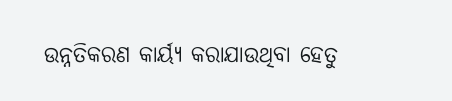ଉନ୍ନତିକରଣ କାର୍ୟ୍ୟ କରାଯାଉଥିବା ହେତୁ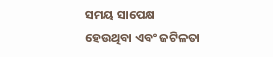ସମୟ ସାପେକ୍ଷ ହେଉଥିବା ଏବଂ ଜଟିଳତା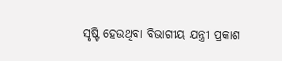ସୃଷ୍ଟି ହେଉଥିବା ବିଭାଗୀୟ ଯନ୍ତ୍ରୀ ପ୍ରକାଶ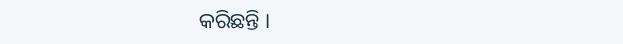କରିଛନ୍ତି ।